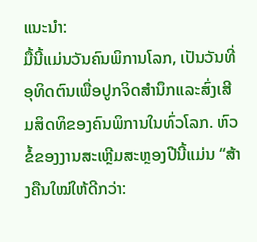ແນະນຳ:
ມື້ນີ້ແມ່ນວັນຄົນພິການໂລກ, ເປັນວັນທີ່ອຸທິດຕົນເພື່ອປູກຈິດສໍານຶກແລະສົ່ງເສີມສິດທິຂອງຄົນພິການໃນທົ່ວໂລກ. ຫົວຂໍ້ຂອງງານສະເຫຼີມສະຫຼອງປີນີ້ແມ່ນ “ສ້າງຄືນໃໝ່ໃຫ້ດີກວ່າ: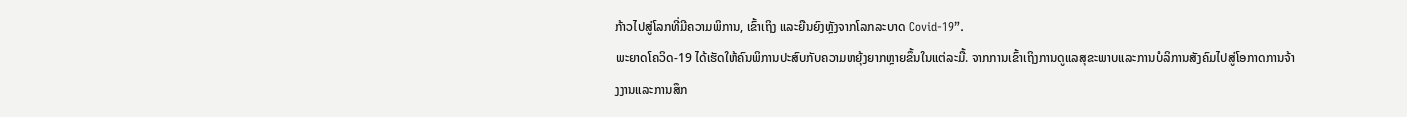ກ້າວໄປສູ່ໂລກທີ່ມີຄວາມພິການ, ເຂົ້າເຖິງ ແລະຍືນຍົງຫຼັງຈາກໂລກລະບາດ Covid-19”.
ພະຍາດໂຄວິດ-19 ໄດ້ເຮັດໃຫ້ຄົນພິການປະສົບກັບຄວາມຫຍຸ້ງຍາກຫຼາຍຂຶ້ນໃນແຕ່ລະມື້. ຈາກການເຂົ້າເຖິງການດູແລສຸຂະພາບແລະການບໍລິການສັງຄົມໄປສູ່ໂອກາດການຈ້າງງານແລະການສຶກ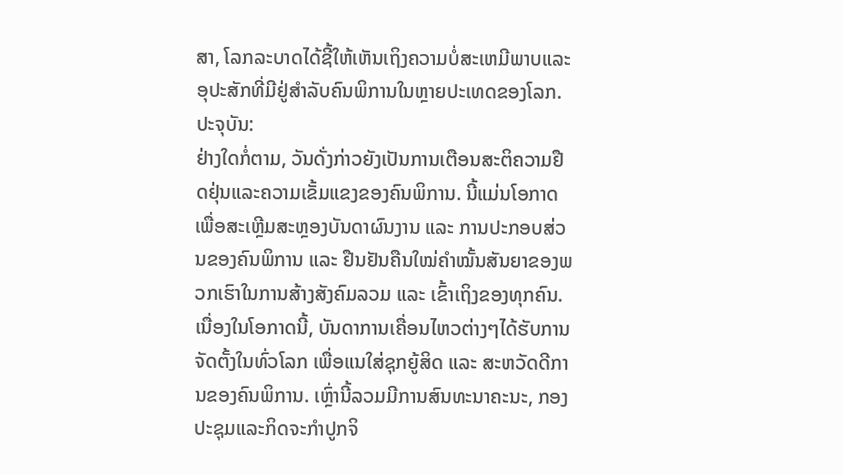ສາ, ໂລກລະບາດໄດ້ຊີ້ໃຫ້ເຫັນເຖິງຄວາມບໍ່ສະເຫມີພາບແລະອຸປະສັກທີ່ມີຢູ່ສໍາລັບຄົນພິການໃນຫຼາຍປະເທດຂອງໂລກ.
ປະຈຸບັນ:
ຢ່າງໃດກໍ່ຕາມ, ວັນດັ່ງກ່າວຍັງເປັນການເຕືອນສະຕິຄວາມຢືດຢຸ່ນແລະຄວາມເຂັ້ມແຂງຂອງຄົນພິການ. ນີ້ແມ່ນໂອກາດເພື່ອສະເຫຼີມສະຫຼອງບັນດາຜົນງານ ແລະ ການປະກອບສ່ວນຂອງຄົນພິການ ແລະ ຢືນຢັນຄືນໃໝ່ຄຳໝັ້ນສັນຍາຂອງພວກເຮົາໃນການສ້າງສັງຄົມລວມ ແລະ ເຂົ້າເຖິງຂອງທຸກຄົນ.
ເນື່ອງໃນໂອກາດນີ້, ບັນດາການເຄື່ອນໄຫວຕ່າງໆໄດ້ຮັບການຈັດຕັ້ງໃນທົ່ວໂລກ ເພື່ອແນໃສ່ຊຸກຍູ້ສິດ ແລະ ສະຫວັດດີການຂອງຄົນພິການ. ເຫຼົ່ານີ້ລວມມີການສົນທະນາຄະນະ, ກອງປະຊຸມແລະກິດຈະກໍາປູກຈິ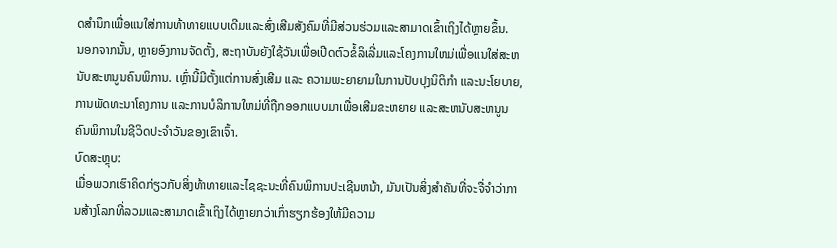ດສໍານຶກເພື່ອແນໃສ່ການທ້າທາຍແບບເດີມແລະສົ່ງເສີມສັງຄົມທີ່ມີສ່ວນຮ່ວມແລະສາມາດເຂົ້າເຖິງໄດ້ຫຼາຍຂຶ້ນ.
ນອກຈາກນັ້ນ, ຫຼາຍອົງການຈັດຕັ້ງ, ສະຖາບັນຍັງໃຊ້ວັນເພື່ອເປີດຕົວຂໍ້ລິເລີ່ມແລະໂຄງການໃຫມ່ເພື່ອແນໃສ່ສະຫນັບສະຫນູນຄົນພິການ. ເຫຼົ່ານີ້ມີຕັ້ງແຕ່ການສົ່ງເສີມ ແລະ ຄວາມພະຍາຍາມໃນການປັບປຸງນິຕິກໍາ ແລະນະໂຍບາຍ, ການພັດທະນາໂຄງການ ແລະການບໍລິການໃຫມ່ທີ່ຖືກອອກແບບມາເພື່ອເສີມຂະຫຍາຍ ແລະສະຫນັບສະຫນູນຄົນພິການໃນຊີວິດປະຈໍາວັນຂອງເຂົາເຈົ້າ.
ບົດສະຫຼຸບ:
ເມື່ອພວກເຮົາຄິດກ່ຽວກັບສິ່ງທ້າທາຍແລະໄຊຊະນະທີ່ຄົນພິການປະເຊີນຫນ້າ, ມັນເປັນສິ່ງສໍາຄັນທີ່ຈະຈື່ຈໍາວ່າການສ້າງໂລກທີ່ລວມແລະສາມາດເຂົ້າເຖິງໄດ້ຫຼາຍກວ່າເກົ່າຮຽກຮ້ອງໃຫ້ມີຄວາມ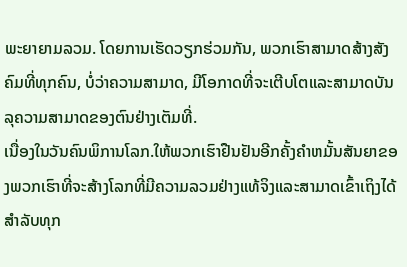ພະຍາຍາມລວມ. ໂດຍການເຮັດວຽກຮ່ວມກັນ, ພວກເຮົາສາມາດສ້າງສັງຄົມທີ່ທຸກຄົນ, ບໍ່ວ່າຄວາມສາມາດ, ມີໂອກາດທີ່ຈະເຕີບໂຕແລະສາມາດບັນລຸຄວາມສາມາດຂອງຕົນຢ່າງເຕັມທີ່.
ເນື່ອງໃນວັນຄົນພິການໂລກ.ໃຫ້ພວກເຮົາຢືນຢັນອີກຄັ້ງຄໍາຫມັ້ນສັນຍາຂອງພວກເຮົາທີ່ຈະສ້າງໂລກທີ່ມີຄວາມລວມຢ່າງແທ້ຈິງແລະສາມາດເຂົ້າເຖິງໄດ້ສໍາລັບທຸກ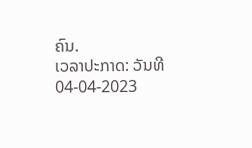ຄົນ.
ເວລາປະກາດ: ວັນທີ 04-04-2023